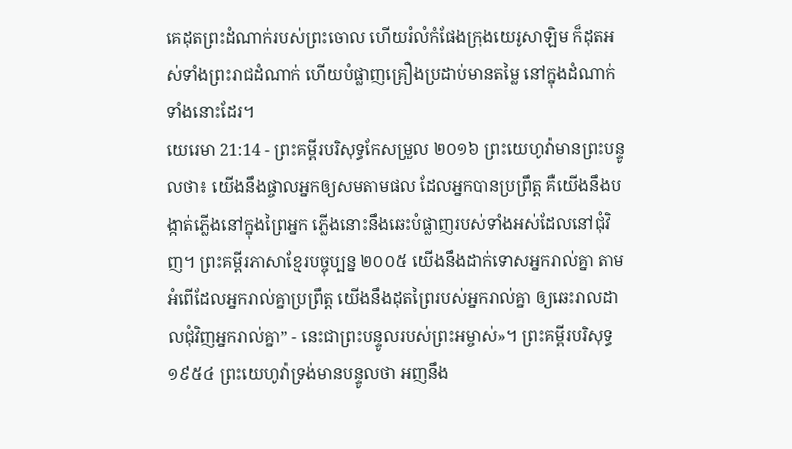គេដុតព្រះដំណាក់របស់ព្រះចោល ហើយរំលំកំផែងក្រុងយេរូសាឡិម ក៏ដុតអស់ទាំងព្រះរាជដំណាក់ ហើយបំផ្លាញគ្រឿងប្រដាប់មានតម្លៃ នៅក្នុងដំណាក់ទាំងនោះដែរ។
យេរេមា 21:14 - ព្រះគម្ពីរបរិសុទ្ធកែសម្រួល ២០១៦ ព្រះយេហូវ៉ាមានព្រះបន្ទូលថា៖ យើងនឹងផ្ចាលអ្នកឲ្យសមតាមផល ដែលអ្នកបានប្រព្រឹត្ត គឺយើងនឹងបង្កាត់ភ្លើងនៅក្នុងព្រៃអ្នក ភ្លើងនោះនឹងឆេះបំផ្លាញរបស់ទាំងអស់ដែលនៅជុំវិញ។ ព្រះគម្ពីរភាសាខ្មែរបច្ចុប្បន្ន ២០០៥ យើងនឹងដាក់ទោសអ្នករាល់គ្នា តាមអំពើដែលអ្នករាល់គ្នាប្រព្រឹត្ត យើងនឹងដុតព្រៃរបស់អ្នករាល់គ្នា ឲ្យឆេះរាលដាលជុំវិញអ្នករាល់គ្នា” - នេះជាព្រះបន្ទូលរបស់ព្រះអម្ចាស់»។ ព្រះគម្ពីរបរិសុទ្ធ ១៩៥៤ ព្រះយេហូវ៉ាទ្រង់មានបន្ទូលថា អញនឹង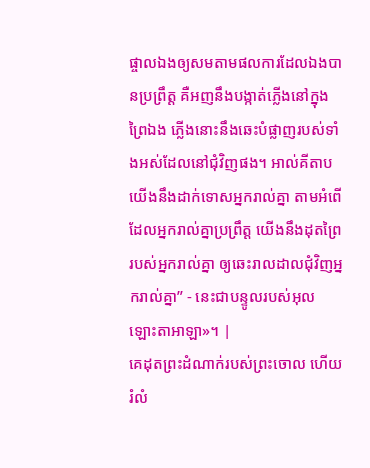ផ្ចាលឯងឲ្យសមតាមផលការដែលឯងបានប្រព្រឹត្ត គឺអញនឹងបង្កាត់ភ្លើងនៅក្នុងព្រៃឯង ភ្លើងនោះនឹងឆេះបំផ្លាញរបស់ទាំងអស់ដែលនៅជុំវិញផង។ អាល់គីតាប យើងនឹងដាក់ទោសអ្នករាល់គ្នា តាមអំពើដែលអ្នករាល់គ្នាប្រព្រឹត្ត យើងនឹងដុតព្រៃរបស់អ្នករាល់គ្នា ឲ្យឆេះរាលដាលជុំវិញអ្នករាល់គ្នា” - នេះជាបន្ទូលរបស់អុលឡោះតាអាឡា»។ |
គេដុតព្រះដំណាក់របស់ព្រះចោល ហើយរំលំ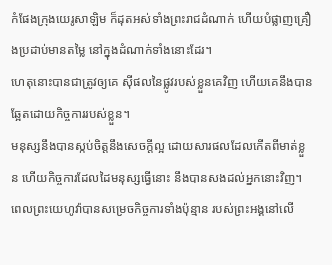កំផែងក្រុងយេរូសាឡិម ក៏ដុតអស់ទាំងព្រះរាជដំណាក់ ហើយបំផ្លាញគ្រឿងប្រដាប់មានតម្លៃ នៅក្នុងដំណាក់ទាំងនោះដែរ។
ហេតុនោះបានជាត្រូវឲ្យគេ ស៊ីផលនៃផ្លូវរបស់ខ្លួនគេវិញ ហើយគេនឹងបានឆ្អែតដោយកិច្ចការរបស់ខ្លួន។
មនុស្សនឹងបានស្កប់ចិត្តនឹងសេចក្ដីល្អ ដោយសារផលដែលកើតពីមាត់ខ្លួន ហើយកិច្ចការដែលដៃមនុស្សធ្វើនោះ នឹងបានសងដល់អ្នកនោះវិញ។
ពេលព្រះយេហូវ៉ាបានសម្រេចកិច្ចការទាំងប៉ុន្មាន របស់ព្រះអង្គនៅលើ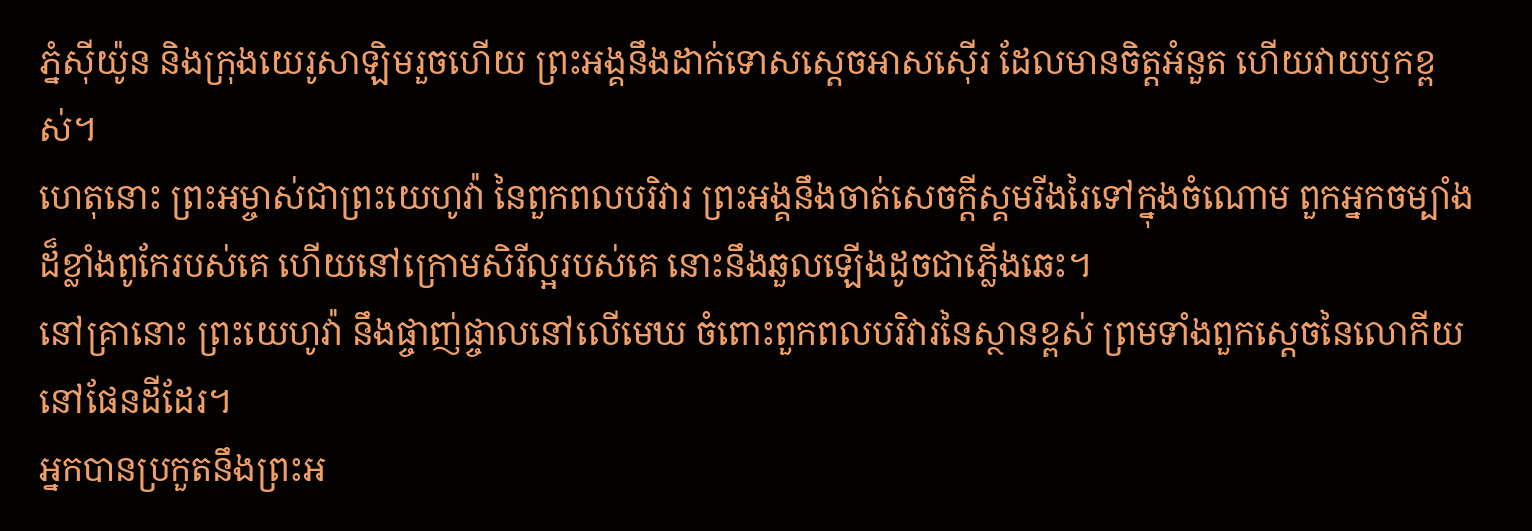ភ្នំស៊ីយ៉ូន និងក្រុងយេរូសាឡិមរួចហើយ ព្រះអង្គនឹងដាក់ទោសស្តេចអាសស៊ើរ ដែលមានចិត្តអំនួត ហើយវាយឫកខ្ពស់។
ហេតុនោះ ព្រះអម្ចាស់ជាព្រះយេហូវ៉ា នៃពួកពលបរិវារ ព្រះអង្គនឹងចាត់សេចក្ដីស្គមរីងរៃទៅក្នុងចំណោម ពួកអ្នកចម្បាំងដ៏ខ្លាំងពូកែរបស់គេ ហើយនៅក្រោមសិរីល្អរបស់គេ នោះនឹងឆួលឡើងដូចជាភ្លើងឆេះ។
នៅគ្រានោះ ព្រះយេហូវ៉ា នឹងផ្ចាញ់ផ្ចាលនៅលើមេឃ ចំពោះពួកពលបរិវារនៃស្ថានខ្ពស់ ព្រមទាំងពួកស្តេចនៃលោកីយនៅផែនដីដែរ។
អ្នកបានប្រកួតនឹងព្រះអ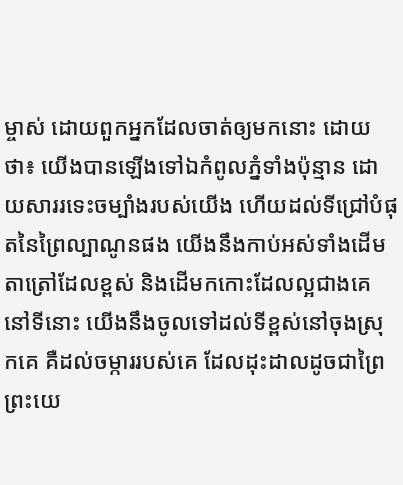ម្ចាស់ ដោយពួកអ្នកដែលចាត់ឲ្យមកនោះ ដោយថា៖ យើងបានឡើងទៅឯកំពូលភ្នំទាំងប៉ុន្មាន ដោយសាររទេះចម្បាំងរបស់យើង ហើយដល់ទីជ្រៅបំផុតនៃព្រៃល្បាណូនផង យើងនឹងកាប់អស់ទាំងដើមតាត្រៅដែលខ្ពស់ និងដើមកកោះដែលល្អជាងគេនៅទីនោះ យើងនឹងចូលទៅដល់ទីខ្ពស់នៅចុងស្រុកគេ គឺដល់ចម្ការរបស់គេ ដែលដុះដាលដូចជាព្រៃ
ព្រះយេ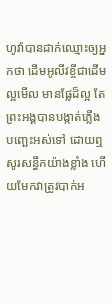ហូវ៉ាបានដាក់ឈ្មោះឲ្យអ្នកថា ដើមអូលីវខ្ចីជាដើមល្អមើល មានផ្លែដ៏ល្អ តែព្រះអង្គបានបង្កាត់ភ្លើងបញ្ឆេះអស់ទៅ ដោយឮសូរសន្ធឹកយ៉ាងខ្លាំង ហើយមែកវាត្រូវបាក់អ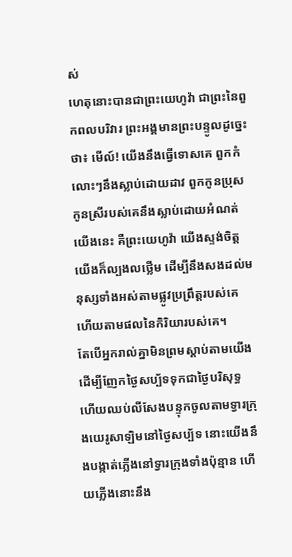ស់
ហេតុនោះបានជាព្រះយេហូវ៉ា ជាព្រះនៃពួកពលបរិវារ ព្រះអង្គមានព្រះបន្ទូលដូច្នេះថា៖ មើល៍! យើងនឹងធ្វើទោសគេ ពួកកំលោះៗនឹងស្លាប់ដោយដាវ ពួកកូនប្រុសកូនស្រីរបស់គេនឹងស្លាប់ដោយអំណត់
យើងនេះ គឺព្រះយេហូវ៉ា យើងស្ទង់ចិត្ត យើងក៏ល្បងលថ្លើម ដើម្បីនឹងសងដល់មនុស្សទាំងអស់តាមផ្លូវប្រព្រឹត្តរបស់គេ ហើយតាមផលនៃកិរិយារបស់គេ។
តែបើអ្នករាល់គ្នាមិនព្រមស្តាប់តាមយើង ដើម្បីញែកថ្ងៃសប្ប័ទទុកជាថ្ងៃបរិសុទ្ធ ហើយឈប់លីសែងបន្ទុកចូលតាមទ្វារក្រុងយេរូសាឡិមនៅថ្ងៃសប្ប័ទ នោះយើងនឹងបង្កាត់ភ្លើងនៅទ្វារក្រុងទាំងប៉ុន្មាន ហើយភ្លើងនោះនឹង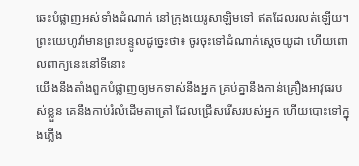ឆេះបំផ្លាញអស់ទាំងដំណាក់ នៅក្រុងយេរូសាឡិមទៅ ឥតដែលរលត់ឡើយ។
ព្រះយេហូវ៉ាមានព្រះបន្ទូលដូច្នេះថា៖ ចូរចុះទៅដំណាក់ស្តេចយូដា ហើយពោលពាក្យនេះនៅទីនោះ
យើងនឹងតាំងពួកបំផ្លាញឲ្យមកទាស់នឹងអ្នក គ្រប់គ្នានឹងកាន់គ្រឿងអាវុធរបស់ខ្លួន គេនឹងកាប់រំលំដើមតាត្រៅ ដែលជ្រើសរើសរបស់អ្នក ហើយបោះទៅក្នុងភ្លើង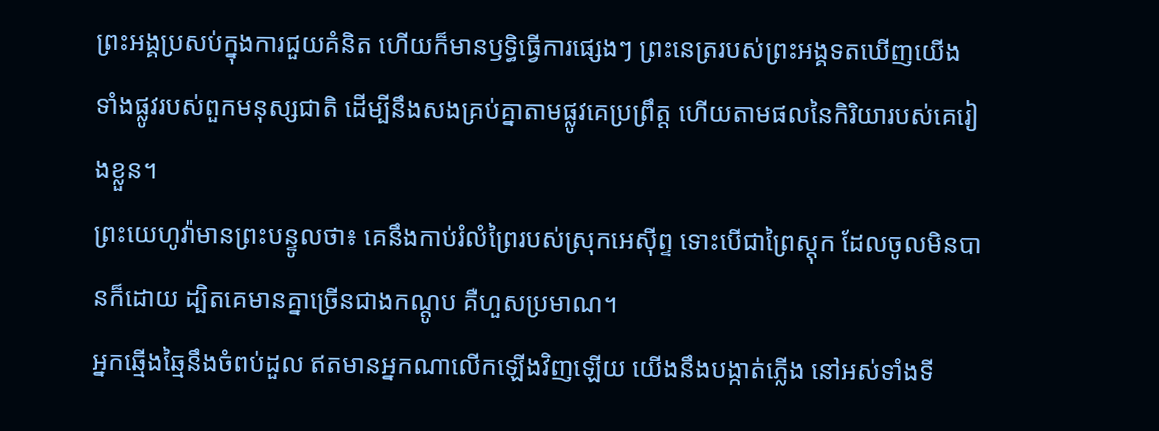ព្រះអង្គប្រសប់ក្នុងការជួយគំនិត ហើយក៏មានឫទ្ធិធ្វើការផ្សេងៗ ព្រះនេត្ររបស់ព្រះអង្គទតឃើញយើង ទាំងផ្លូវរបស់ពួកមនុស្សជាតិ ដើម្បីនឹងសងគ្រប់គ្នាតាមផ្លូវគេប្រព្រឹត្ត ហើយតាមផលនៃកិរិយារបស់គេរៀងខ្លួន។
ព្រះយេហូវ៉ាមានព្រះបន្ទូលថា៖ គេនឹងកាប់រំលំព្រៃរបស់ស្រុកអេស៊ីព្ទ ទោះបើជាព្រៃស្តុក ដែលចូលមិនបានក៏ដោយ ដ្បិតគេមានគ្នាច្រើនជាងកណ្តូប គឺហួសប្រមាណ។
អ្នកឆ្មើងឆ្មៃនឹងចំពប់ដួល ឥតមានអ្នកណាលើកឡើងវិញឡើយ យើងនឹងបង្កាត់ភ្លើង នៅអស់ទាំងទី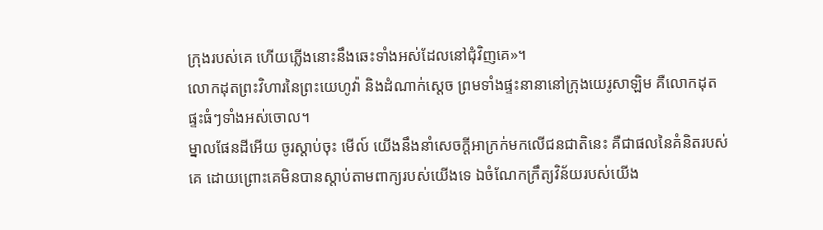ក្រុងរបស់គេ ហើយភ្លើងនោះនឹងឆេះទាំងអស់ដែលនៅជុំវិញគេ»។
លោកដុតព្រះវិហារនៃព្រះយេហូវ៉ា និងដំណាក់ស្តេច ព្រមទាំងផ្ទះនានានៅក្រុងយេរូសាឡិម គឺលោកដុតផ្ទះធំៗទាំងអស់ចោល។
ម្នាលផែនដីអើយ ចូរស្តាប់ចុះ មើល៍ យើងនឹងនាំសេចក្ដីអាក្រក់មកលើជនជាតិនេះ គឺជាផលនៃគំនិតរបស់គេ ដោយព្រោះគេមិនបានស្តាប់តាមពាក្យរបស់យើងទេ ឯចំណែកក្រឹត្យវិន័យរបស់យើង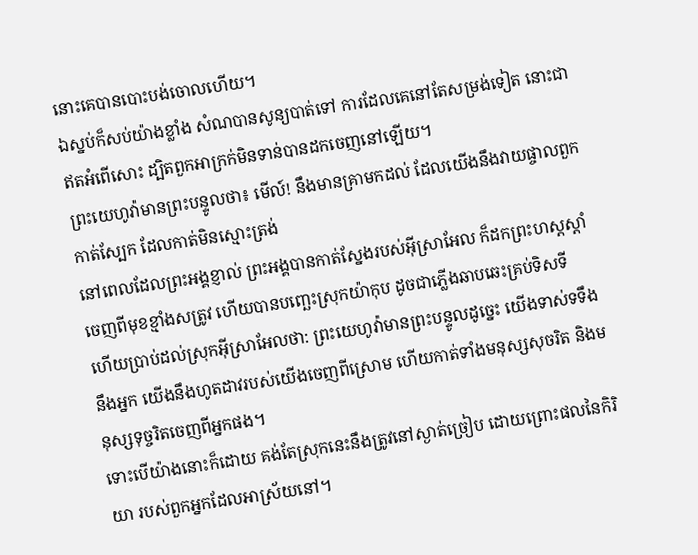នោះគេបានបោះបង់ចោលហើយ។
ឯស្នប់ក៏សប់យ៉ាងខ្លាំង សំណបានសូន្យបាត់ទៅ ការដែលគេនៅតែសម្រង់ទៀត នោះជាឥតអំពើសោះ ដ្បិតពួកអាក្រក់មិនទាន់បានដកចេញនៅឡើយ។
ព្រះយេហូវ៉ាមានព្រះបន្ទូលថា៖ មើល៍! នឹងមានគ្រាមកដល់ ដែលយើងនឹងវាយផ្ចាលពួកកាត់ស្បែក ដែលកាត់មិនស្មោះត្រង់
នៅពេលដែលព្រះអង្គខ្ញាល់ ព្រះអង្គបានកាត់ស្នែងរបស់អ៊ីស្រាអែល ក៏ដកព្រះហស្តស្តាំចេញពីមុខខ្មាំងសត្រូវ ហើយបានបញ្ឆេះស្រុកយ៉ាកុប ដូចជាភ្លើងឆាបឆេះគ្រប់ទិសទី
ហើយប្រាប់ដល់ស្រុកអ៊ីស្រាអែលថា: ព្រះយេហូវ៉ាមានព្រះបន្ទូលដូច្នេះ យើងទាស់ទទឹងនឹងអ្នក យើងនឹងហូតដាវរបស់យើងចេញពីស្រោម ហើយកាត់ទាំងមនុស្សសុចរិត និងមនុស្សទុច្ចរិតចេញពីអ្នកផង។
ទោះបើយ៉ាងនោះក៏ដោយ គង់តែស្រុកនេះនឹងត្រូវនៅស្ងាត់ច្រៀប ដោយព្រោះផលនៃកិរិយា របស់ពួកអ្នកដែលអាស្រ័យនៅ។